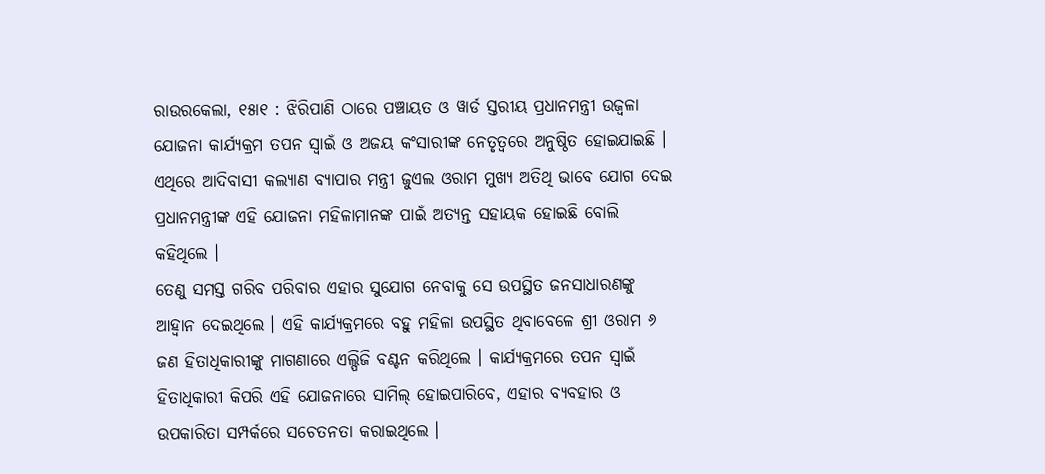ରାଉରକେଲା, ୧୫ା୧ : ଝିରିପାଣି ଠାରେ ପଞ୍ଚାୟତ ଓ ୱାର୍ଡ ସ୍ତରୀୟ ପ୍ରଧାନମନ୍ତ୍ରୀ ଉଜ୍ୱଳା ଯୋଜନା କାର୍ଯ୍ୟକ୍ରମ ତପନ ସ୍ୱାଇଁ ଓ ଅଜୟ କଂସାରୀଙ୍କ ନେତୃତ୍ୱରେ ଅନୁଷ୍ଠିତ ହୋଇଯାଇଛି । ଏଥିରେ ଆଦିବାସୀ କଲ୍ୟାଣ ବ୍ୟାପାର ମନ୍ତ୍ରୀ ଜୁଏଲ ଓରାମ ମୁଖ୍ୟ ଅତିଥି ଭାବେ ଯୋଗ ଦେଇ ପ୍ରଧାନମନ୍ତ୍ରୀଙ୍କ ଏହି ଯୋଜନା ମହିଳାମାନଙ୍କ ପାଇଁ ଅତ୍ୟନ୍ତ ସହାୟକ ହୋଇଛି ବୋଲି କହିଥିଲେ ।
ତେଣୁ ସମସ୍ତ ଗରିବ ପରିବାର ଏହାର ସୁଯୋଗ ନେବାକୁ ସେ ଉପସ୍ଥିତ ଜନସାଧାରଣଙ୍କୁ ଆହ୍ୱାନ ଦେଇଥିଲେ । ଏହି କାର୍ଯ୍ୟକ୍ରମରେ ବହୁ ମହିଳା ଉପସ୍ଥିତ ଥିବାବେଳେ ଶ୍ରୀ ଓରାମ ୬ ଜଣ ହିତାଧିକାରୀଙ୍କୁ ମାଗଣାରେ ଏଲ୍ପିଜି ବଣ୍ଟନ କରିଥିଲେ । କାର୍ଯ୍ୟକ୍ରମରେ ତପନ ସ୍ୱାଇଁ ହିତାଧିକାରୀ କିପରି ଏହି ଯୋଜନାରେ ସାମିଲ୍ ହୋଇପାରିବେ, ଏହାର ବ୍ୟବହାର ଓ ଉପକାରିତା ସମ୍ପର୍କରେ ସଚେତନତା କରାଇଥିଲେ ।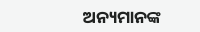ଅନ୍ୟମାନଙ୍କ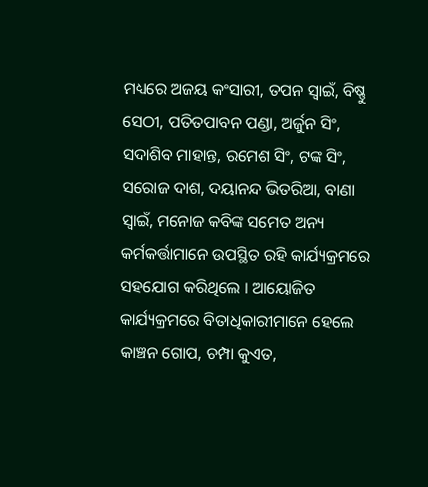ମଧ୍ୟରେ ଅଜୟ କଂସାରୀ, ତପନ ସ୍ୱାଇଁ, ବିଷ୍ଣୁ ସେଠୀ, ପତିତପାବନ ପଣ୍ଡା, ଅର୍ଜୁନ ସିଂ, ସଦାଶିବ ମାହାନ୍ତ, ରମେଶ ସିଂ, ଟଙ୍କ ସିଂ, ସରୋଜ ଦାଶ, ଦୟାନନ୍ଦ ଭିତରିଆ, ବାଣା ସ୍ୱାଇଁ, ମନୋଜ କବିଙ୍କ ସମେତ ଅନ୍ୟ କର୍ମକର୍ତ୍ତାମାନେ ଉପସ୍ଥିତ ରହି କାର୍ଯ୍ୟକ୍ରମରେ ସହଯୋଗ କରିଥିଲେ । ଆୟୋଜିତ କାର୍ଯ୍ୟକ୍ରମରେ ବିତାଧିକାରୀମାନେ ହେଲେ କାଞ୍ଚନ ଗୋପ, ଚମ୍ପା କୁଏତ,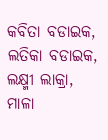କବିତା ବଡାଇକ, ଲତିକା ବଡାଇକ, ଲକ୍ଷ୍ମୀ ଲାକ୍ରା, ମାଳା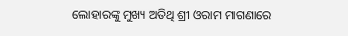ଲୋହାରଙ୍କୁ ମୁଖ୍ୟ ଅତିଥି ଶ୍ରୀ ଓରାମ ମାଗଣାରେ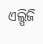ଏଲ୍ପିଜି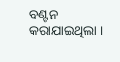ବଣ୍ଟନ କରାଯାଇଥିଲା ।